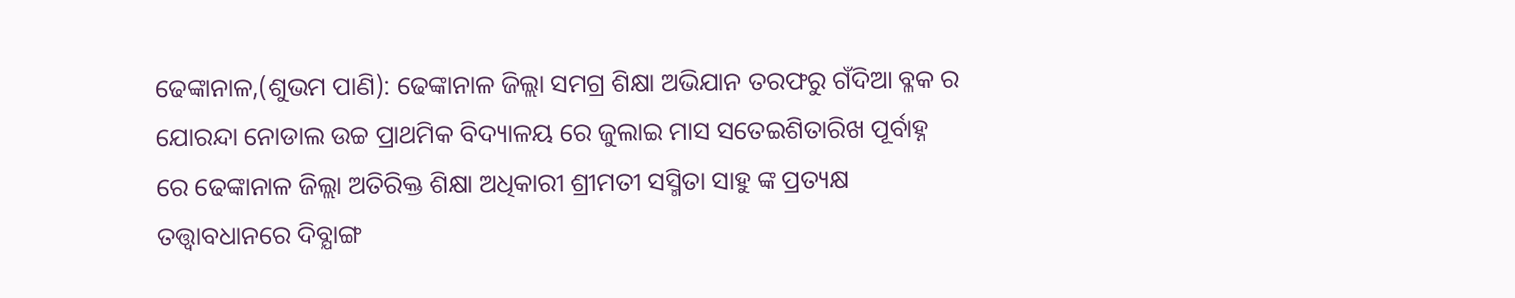ଢେଙ୍କାନାଳ,(ଶୁଭମ ପାଣି): ଢେଙ୍କାନାଳ ଜିଲ୍ଲା ସମଗ୍ର ଶିକ୍ଷା ଅଭିଯାନ ତରଫରୁ ଗଁଦିଆ ବ୍ଳକ ର ଯୋରନ୍ଦା ନୋଡାଲ ଉଚ୍ଚ ପ୍ରାଥମିକ ବିଦ୍ୟାଳୟ ରେ ଜୁଲାଇ ମାସ ସତେଇଶିତାରିଖ ପୂର୍ବାହ୍ନ ରେ ଢେଙ୍କାନାଳ ଜିଲ୍ଲା ଅତିରିକ୍ତ ଶିକ୍ଷା ଅଧିକାରୀ ଶ୍ରୀମତୀ ସସ୍ମିତା ସାହୁ ଙ୍କ ପ୍ରତ୍ୟକ୍ଷ ତତ୍ତ୍ଵାବଧାନରେ ଦିବ୍ଯାଙ୍ଗ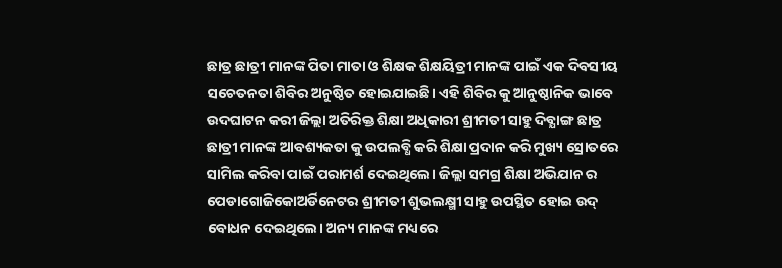ଛାତ୍ର ଛାତ୍ରୀ ମାନଙ୍କ ପିତା ମାତା ଓ ଶିକ୍ଷକ ଶିକ୍ଷୟିତ୍ରୀ ମାନଙ୍କ ପାଇଁ ଏକ ଦିବସୀୟ ସଚେତନତା ଶିବିର ଅନୁଷ୍ଠିତ ହୋଇଯାଇଛି। ଏହି ଶିବିର କୁ ଆନୁଷ୍ଠାନିକ ଭାବେ ଉଦଘାଟନ କରୀ ଜିଲ୍ଲା ଅତିରିକ୍ତ ଶିକ୍ଷା ଅଧିକାରୀ ଶ୍ରୀମତୀ ସାହୁ ଦିବ୍ଯାଙ୍ଗ ଛାତ୍ର ଛାତ୍ରୀ ମାନଙ୍କ ଆବଶ୍ୟକତା କୁ ଉପଲବ୍ଧି କରି ଶିକ୍ଷା ପ୍ରଦାନ କରି ମୁଖ୍ୟ ସ୍ରୋତରେ ସାମିଲ କରିବା ପାଇଁ ପରାମର୍ଶ ଦେଇଥିଲେ। ଜିଲ୍ଲା ସମଗ୍ର ଶିକ୍ଷା ଅଭିଯାନ ର ପେଡାଗୋଜିକୋଅର୍ଡିନେଟର ଶ୍ରୀମତୀ ଶୁଭଲକ୍ଷ୍ମୀ ସାହୁ ଉପସ୍ଥିତ ହୋଇ ଉଦ୍ ବୋଧନ ଦେଇଥିଲେ। ଅନ୍ୟ ମାନଙ୍କ ମଧ୍ୟରେ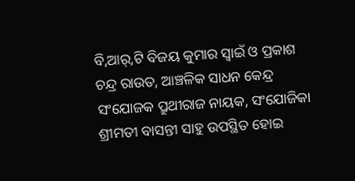ବି,ଆର୍,ଟି ବିଜୟ କୁମାର ସ୍ବାଇଁ ଓ ପ୍ରକାଶ ଚନ୍ଦ୍ର ରାଉତ, ଆଞ୍ଚଳିକ ସାଧନ କେନ୍ଦ୍ର ସଂଯୋଜକ ପ୍ରୁଥୀରାଜ ନାୟକ, ସଂଯୋଜିକା ଶ୍ରୀମତୀ ବାସନ୍ତୀ ସାହୁ ଉପସ୍ଥିତ ହୋଇ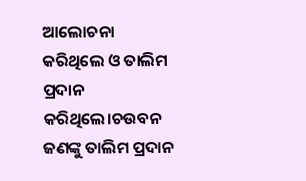ଆଲୋଚନା କରିଥିଲେ ଓ ତାଲିମ ପ୍ରଦାନ କରିଥିଲେ।ଚଉବନ ଜଣଙ୍କୁ ତାଲିମ ପ୍ରଦାନ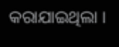କରାଯାଇଥିଲା ।